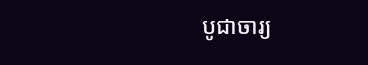បូជាចារ្យ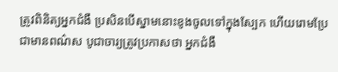ត្រូវពិនិត្យអ្នកជំងឺ ប្រសិនបើស្នាមនោះខូងចូលទៅក្នុងស្បែក ហើយរោមប្រែជាមានពណ៌ស បូជាចារ្យត្រូវប្រកាសថា អ្នកជំងឺ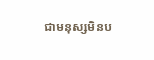ជាមនុស្សមិនប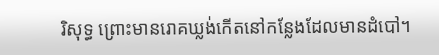រិសុទ្ធ ព្រោះមានរោគឃ្លង់កើតនៅកន្លែងដែលមានដំបៅ។